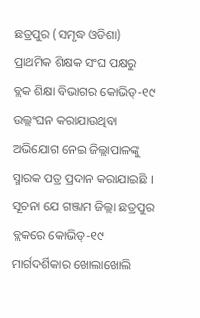ଛତ୍ରପୁର (ସମୃଦ୍ଧ ଓଡିଶା) ପ୍ରାଥମିକ ଶିକ୍ଷକ ସଂଘ ପକ୍ଷରୁ ବ୍ଲକ ଶିକ୍ଷା ବିଭାଗର କୋଭିଡ୍-୧୯ ଉଲ୍ଲଂଘନ କରାଯାଉଥିବା ଅଭିଯୋଗ ନେଇ ଜିଲ୍ଲାପାଳଙ୍କୁ ସ୍ମାରକ ପତ୍ର ପ୍ରଦାନ କରାଯାଇଛି । ସୂଚନା ଯେ ଗଞ୍ଜାମ ଜିଲ୍ଲା ଛତ୍ରପୁର ବ୍ଲକରେ କୋଭିଡ୍-୧୯ ମାର୍ଗଦର୍ଶିକାର ଖୋଲାଖୋଲି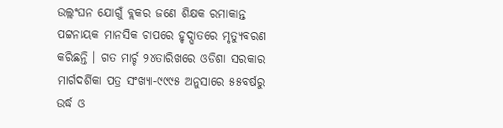ଉଲ୍ଲଂଘନ ଯୋଗୁଁ ବ୍ଲକର ଜଣେ ଶିକ୍ଷକ ରମାକାନ୍ତ ପଟ୍ଟନାୟକ ମାନସିକ ଚାପରେ ହୃଦ୍ଘାତରେ ମୃତ୍ୟୁବରଣ କରିଛନ୍ତି । ଗତ ମାର୍ଚ୍ଚ ୨୪ତାରିଖରେ ଓଡିଶା ସରକାର ମାର୍ଗଦର୍ଶିକା ପତ୍ର ସଂଖ୍ୟା-୯୯୯୫ ଅନୁସାରେ ୫୫ବର୍ଷରୁ ଉର୍ଦ୍ଧ ଓ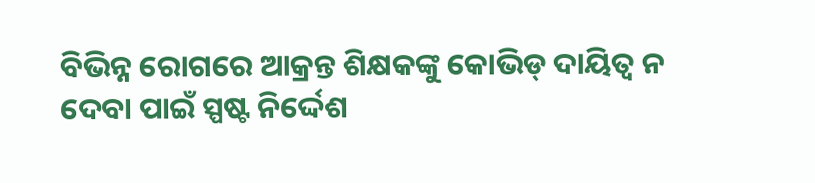ବିଭିନ୍ନ ରୋଗରେ ଆକ୍ରନ୍ତ ଶିକ୍ଷକଙ୍କୁ କୋଭିଡ୍ ଦାୟିତ୍ୱ ନ ଦେବା ପାଇଁ ସ୍ପଷ୍ଟ ନିର୍ଦ୍ଦେଶ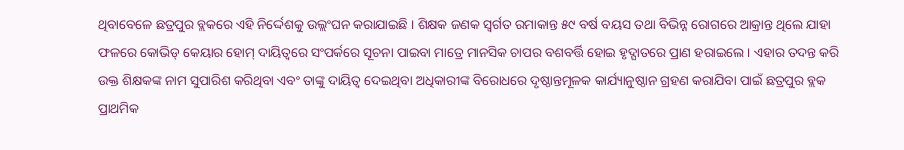ଥିବାବେଳେ ଛତ୍ରପୁର ବ୍ଲକରେ ଏହି ନିର୍ଦ୍ଦେଶକୁ ଉଲ୍ଲଂଘନ କରାଯାଇଛି । ଶିକ୍ଷକ ଜଣକ ସ୍ୱର୍ଗତ ରମାକାନ୍ତ ୫୯ ବର୍ଷ ବୟସ ତଥା ବିଭିନ୍ନ ରୋଗରେ ଆକ୍ରାନ୍ତ ଥିଲେ ଯାହା ଫଳରେ କୋଭିଡ୍ କେୟାର ହୋମ୍ ଦାୟିତ୍ୱରେ ସଂପର୍କରେ ସୂଚନା ପାଇବା ମାତ୍ରେ ମାନସିକ ଚାପର ବଶବର୍ତ୍ତି ହୋଇ ହୃଦ୍ଘାତରେ ପ୍ରାଣ ହରାଇଲେ । ଏହାର ତଦନ୍ତ କରି ଉକ୍ତ ଶିକ୍ଷକଙ୍କ ନାମ ସୁପାରିଶ କରିଥିବା ଏବଂ ତାଙ୍କୁ ଦାୟିତ୍ୱ ଦେଇଥିବା ଅଧିକାରୀଙ୍କ ବିରୋଧରେ ଦୃଷ୍ଠାନ୍ତମୂଳକ କାର୍ଯ୍ୟାନୁଷ୍ଠାନ ଗ୍ରହଣ କରାଯିବା ପାଇଁ ଛତ୍ରପୁର ବ୍ଲକ ପ୍ରାଥମିକ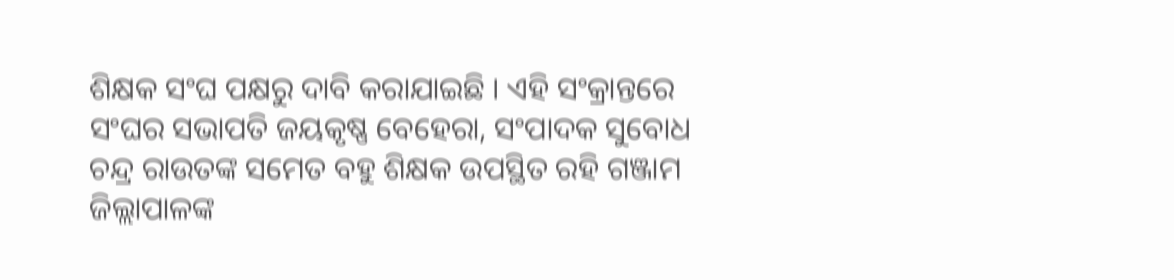ଶିକ୍ଷକ ସଂଘ ପକ୍ଷରୁ ଦାବି କରାଯାଇଛି । ଏହି ସଂକ୍ରାନ୍ତରେ ସଂଘର ସଭାପତି ଜୟକୃଷ୍ଣ ବେହେରା, ସଂପାଦକ ସୁବୋଧ ଚନ୍ଦ୍ର ରାଉତଙ୍କ ସମେତ ବହୁ ଶିକ୍ଷକ ଉପସ୍ଥିତ ରହି ଗଞ୍ଜାମ ଜିଲ୍ଲାପାଳଙ୍କ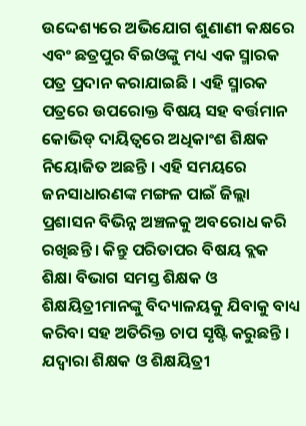ଉଦ୍ଦେଶ୍ୟରେ ଅଭିଯୋଗ ଶୁଣାଣୀ କକ୍ଷରେ ଏବଂ ଛତ୍ରପୁର ବିଇଓଙ୍କୁ ମଧ୍ୟ ଏକ ସ୍ମାରକ ପତ୍ର ପ୍ରଦାନ କରାଯାଇଛି । ଏହି ସ୍ମାରକ ପତ୍ରରେ ଉପରୋକ୍ତ ବିଷୟ ସହ ବର୍ତ୍ତମାନ କୋଭିଡ୍ ଦାୟିତ୍ୱରେ ଅଧିକାଂଶ ଶିକ୍ଷକ ନିୟୋଜିତ ଅଛନ୍ତି । ଏହି ସମୟରେ ଜନସାଧାରଣଙ୍କ ମଙ୍ଗଳ ପାଇଁ ଜିଲ୍ଲା ପ୍ରଶାସନ ବିଭିନ୍ନ ଅଞ୍ଚଳକୁ ଅବରୋଧ କରି ରଖିଛନ୍ତି । କିନ୍ତୁ ପରିତାପର ବିଷୟ ବ୍ଲକ ଶିକ୍ଷା ବିଭାଗ ସମସ୍ତ ଶିକ୍ଷକ ଓ ଶିକ୍ଷୟିତ୍ରୀମାନଙ୍କୁ ବିଦ୍ୟାଳୟକୁ ଯିବାକୁ ବାଧ୍ୟ କରିବା ସହ ଅତିରିକ୍ତ ଚାପ ସୃଷ୍ଟି କରୁଛନ୍ତି । ଯଦ୍ୱାରା ଶିକ୍ଷକ ଓ ଶିକ୍ଷୟିତ୍ରୀ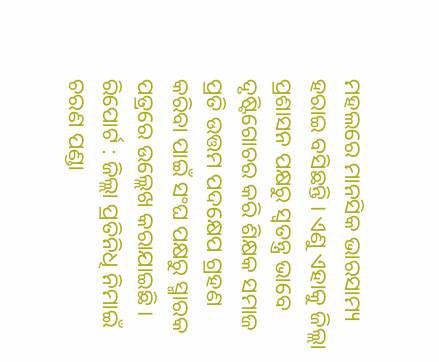ମହଲରେ ମାନସିକ ଭାରସାମ୍ୟ ହରାଇ ବସିଛନ୍ତି । ଏଣୁ ଏହାକୁ ଜିଲ୍ଲା ପ୍ରଶାସନ ପକ୍ଷରୁ ସ୍ୱତନ୍ତ୍ର ଭାବେ ଦୃଷ୍ଟିଗୋଚର କରି ଶିକ୍ଷକ ସମାଜ ପ୍ରତି ଉତ୍ତମ ପଦକ୍ଷେପ ଗ୍ରହଣ କରିବା ପାଇଁ ସଂଘ ପକ୍ଷରୁ ସ୍ମାରକ ପତ୍ରରେ ଉଲ୍ଲେଖ କରାଯାଇଛି ।
ରିପୋର୍ଟ : ଜିଲ୍ଲା ପ୍ରତିନିଧି ନିମାଇଁ ଚରଣ ପଣ୍ଡା